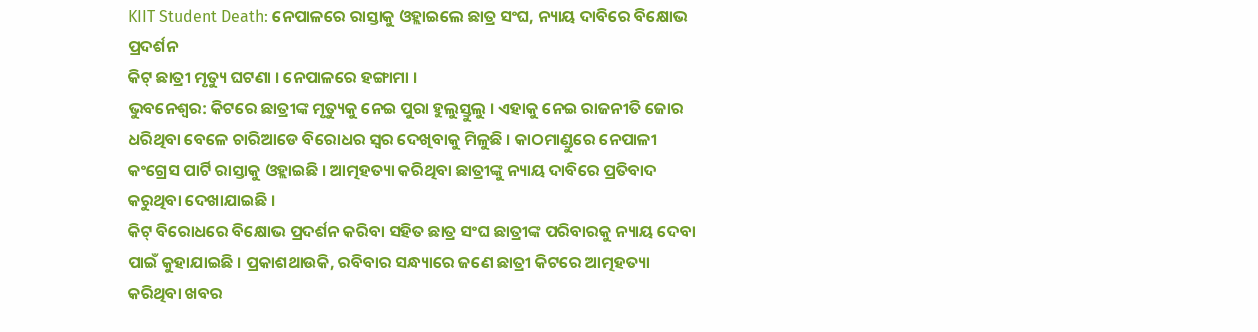KIIT Student Death: ନେପାଳରେ ରାସ୍ତାକୁ ଓହ୍ଲାଇଲେ ଛାତ୍ର ସଂଘ, ନ୍ୟାୟ ଦାବିରେ ବିକ୍ଷୋଭ ପ୍ରଦର୍ଶନ
କିଟ୍ ଛାତ୍ରୀ ମୃତ୍ୟୁ ଘଟଣା । ନେପାଳରେ ହଙ୍ଗାମା ।
ଭୁବନେଶ୍ବର: କିଟରେ ଛାତ୍ରୀଙ୍କ ମୃତ୍ୟୁକୁ ନେଇ ପୁରା ହୁଲୁସ୍ତୁଲୁ । ଏହାକୁ ନେଇ ରାଜନୀତି ଜୋର ଧରିଥିବା ବେଳେ ଚାରିଆଡେ ବିରୋଧର ସ୍ବର ଦେଖିବାକୁ ମିଳୁଛି । କାଠମାଣ୍ଡୁରେ ନେପାଳୀ କଂଗ୍ରେସ ପାର୍ଟି ରାସ୍ତାକୁ ଓହ୍ଲାଇଛି । ଆତ୍ମହତ୍ୟା କରିଥିବା ଛାତ୍ରୀଙ୍କୁ ନ୍ୟାୟ ଦାବିରେ ପ୍ରତିବାଦ କରୁଥିବା ଦେଖାଯାଇଛି ।
କିଟ୍ ବିରୋଧରେ ବିକ୍ଷୋଭ ପ୍ରଦର୍ଶନ କରିବା ସହିତ ଛାତ୍ର ସଂଘ ଛାତ୍ରୀଙ୍କ ପରିବାରକୁ ନ୍ୟାୟ ଦେବା ପାଇଁ କୁହାଯାଇଛି । ପ୍ରକାଶଥାଉକି, ରବିବାର ସନ୍ଧ୍ୟାରେ ଜଣେ ଛାତ୍ରୀ କିଟରେ ଆତ୍ମହତ୍ୟା କରିଥିବା ଖବର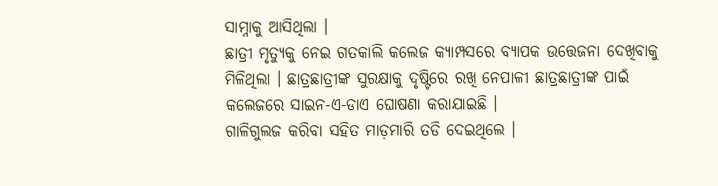ସାମ୍ନାକୁ ଆସିଥିଲା ।
ଛାତ୍ରୀ ମୃତ୍ୟୁକୁ ନେଇ ଗତକାଲି କଲେଜ କ୍ୟାମ୍ପସରେ ବ୍ୟାପକ ଉତ୍ତେଜନା ଦେଖିବାକୁ ମିଳିଥିଲା । ଛାତ୍ରଛାତ୍ରୀଙ୍କ ସୁରକ୍ଷାକୁ ଦୃଷ୍ଟିରେ ରଖି ନେପାଳୀ ଛାତ୍ରଛାତ୍ରୀଙ୍କ ପାଇଁ କଲେଜରେ ସାଇନ-ଏ-ଡାଏ ଘୋଷଣା କରାଯାଇଛି ।
ଗାଳିଗୁଲଜ କରିବା ସହିତ ମାଡ଼ମାରି ତଡି ଦେଇଥିଲେ ।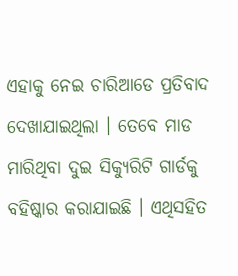ଏହାକୁ ନେଇ ଚାରିଆଡେ ପ୍ରତିବାଦ ଦେଖାଯାଇଥିଲା । ତେବେ ମାଡ ମାରିଥିବା ଦୁଇ ସିକ୍ୟୁରିଟି ଗାର୍ଡକୁ ବହିଷ୍କାର କରାଯାଇଛି । ଏଥିସହିତ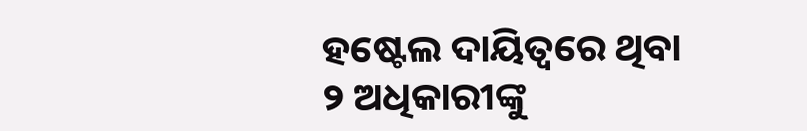ହଷ୍ଟେଲ ଦାୟିତ୍ବରେ ଥିବା ୨ ଅଧିକାରୀଙ୍କୁ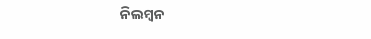ନିଲମ୍ବନ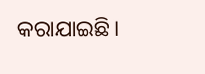କରାଯାଇଛି।